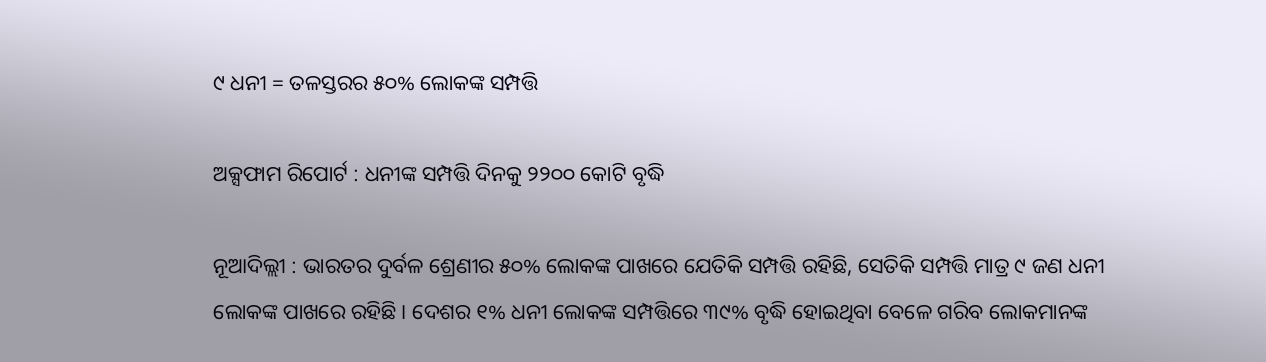୯ ଧନୀ = ତଳସ୍ତରର ୫୦% ଲୋକଙ୍କ ସମ୍ପତ୍ତି

ଅକ୍ସଫାମ ରିପୋର୍ଟ : ଧନୀଙ୍କ ସମ୍ପତ୍ତି ଦିନକୁ ୨୨୦୦ କୋଟି ବୃଦ୍ଧି

ନୂଆଦିଲ୍ଲୀ : ଭାରତର ଦୁର୍ବଳ ଶ୍ରେଣୀର ୫୦% ଲୋକଙ୍କ ପାଖରେ ଯେତିକି ସମ୍ପତ୍ତି ରହିଛି, ସେତିକି ସମ୍ପତ୍ତି ମାତ୍ର ୯ ଜଣ ଧନୀ ଲୋକଙ୍କ ପାଖରେ ରହିଛି। ଦେଶର ୧% ଧନୀ ଲୋକଙ୍କ ସମ୍ପତ୍ତିରେ ୩୯% ବୃଦ୍ଧି ହୋଇଥିବା ବେଳେ ଗରିବ ଲୋକମାନଙ୍କ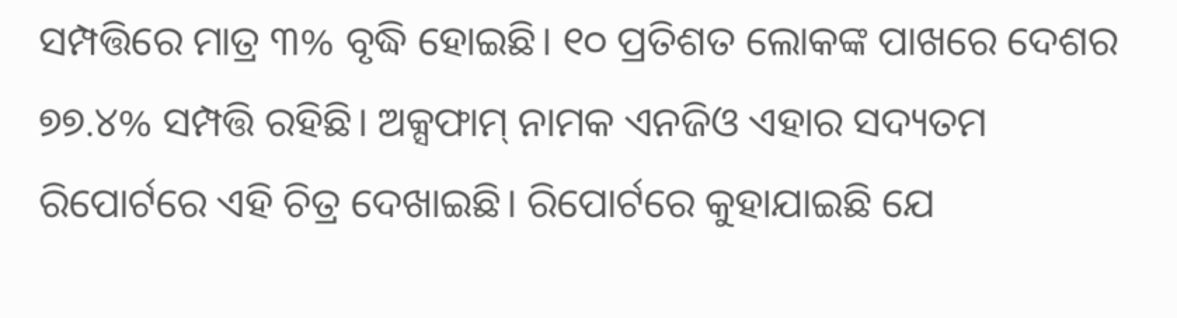ସମ୍ପତ୍ତିରେ ମାତ୍ର ୩% ବୃଦ୍ଧି ହୋଇଛି। ୧୦ ପ୍ରତିଶତ ଲୋକଙ୍କ ପାଖରେ ଦେଶର ୭୭.୪% ସମ୍ପତ୍ତି ରହିଛି। ଅକ୍ସଫାମ୍ ନାମକ ଏନଜିଓ ଏହାର ସଦ୍ୟତମ ରିପୋର୍ଟରେ ଏହି ଚିତ୍ର ଦେଖାଇଛି। ରିପୋର୍ଟରେ କୁହାଯାଇଛି ଯେ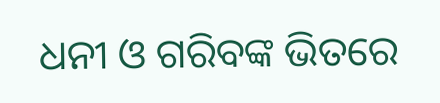ଧନୀ ଓ ଗରିବଙ୍କ ଭିତରେ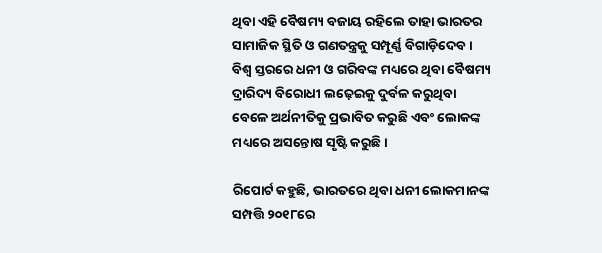ଥିବା ଏହି ବୈଷମ୍ୟ ବଜାୟ ରହିଲେ ତାହା ଭାରତର ସାମାଜିକ ସ୍ଥିତି ଓ ଗଣତନ୍ତ୍ରକୁ ସମ୍ପୂର୍ଣ୍ଣ ବିଗାଡ଼ିଦେବ। ବିଶ୍ବ ସ୍ତରରେ ଧନୀ ଓ ଗରିବଙ୍କ ମଧ୍ୟରେ ଥିବା ବୈଷମ୍ୟ ଦ୍ରାରିଦ୍ୟ ବିରୋଧୀ ଲଢ଼େଇକୁ ଦୁର୍ବଳ କରୁଥିବା ବେଳେ ଅର୍ଥନୀତିକୁ ପ୍ରଭାବିତ କରୁଛି ଏବଂ ଲୋକଙ୍କ ମଧ୍ୟରେ ଅସନ୍ତୋଷ ସୃଷ୍ଟି କରୁଛି।

ରିପୋର୍ଟ କହୁଛି, ଭାରତରେ ଥିବା ଧନୀ ଲୋକମାନଙ୍କ ସମ୍ପତ୍ତି ୨୦୧୮ରେ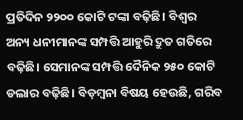ପ୍ରତିଦିନ ୨୨୦୦ କୋଟି ଟଙ୍କା ବଢ଼ିଛି। ବିଶ୍ବର ଅନ୍ୟ ଧନୀମାନଙ୍କ ସମ୍ପତ୍ତି ଆହୁରି ଦ୍ରୁତ ଗତିରେ ବଢ଼ିଛି। ସେମାନଙ୍କ ସମ୍ପତ୍ତି ଦୈନିକ ୨୫୦ କୋଟି ଡଲାର ବଢ଼ିଛି। ବିଡ଼ମ୍ବନା ବିଷୟ ହେଉଛି, ଗରିବ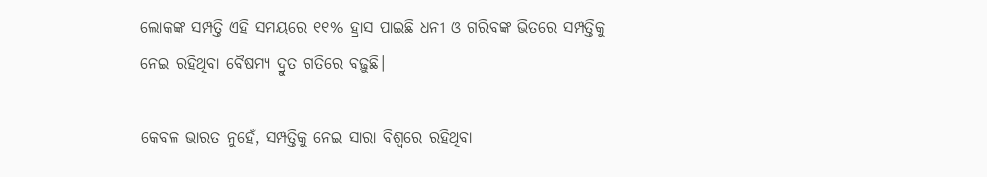ଲୋକଙ୍କ ସମ୍ପତ୍ତି ଏହି ସମୟରେ ୧୧% ହ୍ରାସ ପାଇଛି ଧନୀ ଓ ଗରିବଙ୍କ ଭିତରେ ସମ୍ପତ୍ତିକୁ ନେଇ ରହିଥିବା ବୈଷମ୍ୟ ଦ୍ରୁତ ଗତିରେ ବଢ଼ୁଛି।

କେବଳ ଭାରତ ନୁହେଁ, ସମ୍ପତ୍ତିକୁ ନେଇ ସାରା ବିଶ୍ବରେ ରହିଥିବା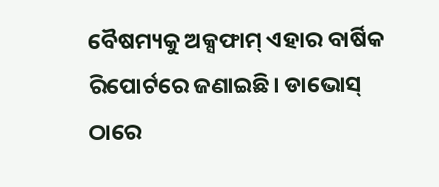ବୈଷମ୍ୟକୁ ଅକ୍ସଫାମ୍ ଏହାର ବାର୍ଷିକ ରିପୋର୍ଟରେ ଜଣାଇଛି। ଡାଭୋସ୍‌ ଠାରେ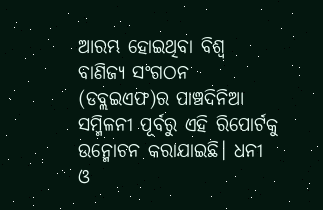ଆରମ୍ଭ ହୋଇଥିବା ବିଶ୍ବ ବାଣିଜ୍ୟ ସଂଗଠନ (ଡବ୍ଲଇଏଫ)ର ପାଞ୍ଚଦିନିଆ ସମ୍ମିଳନୀ ପୂର୍ବରୁ ଏହି ରିପୋର୍ଟକୁ ଉନ୍ମୋଚନ କରାଯାଇଛି। ଧନୀ ଓ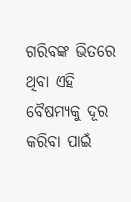ଗରିବଙ୍କ ଭିତରେ ଥିବା ଏହି ବୈଷମ୍ୟକୁ ଦୂର କରିବା ପାଇଁ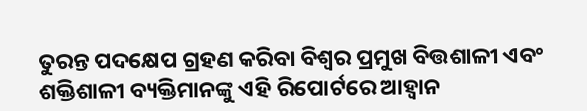ତୁରନ୍ତ ପଦକ୍ଷେପ ଗ୍ରହଣ କରିବା ବିଶ୍ବର ପ୍ରମୁଖ ବିତ୍ତଶାଳୀ ଏବଂ ଶକ୍ତିଶାଳୀ ବ୍ୟକ୍ତିମାନଙ୍କୁ ଏହି ରିପୋର୍ଟରେ ଆହ୍ବାନ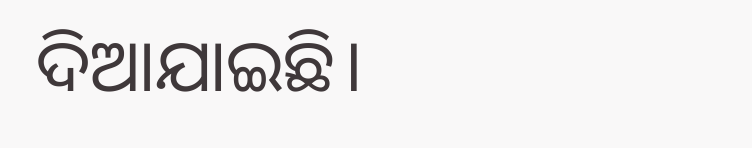ଦିଆଯାଇଛି।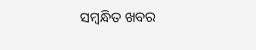ସମ୍ବନ୍ଧିତ ଖବର